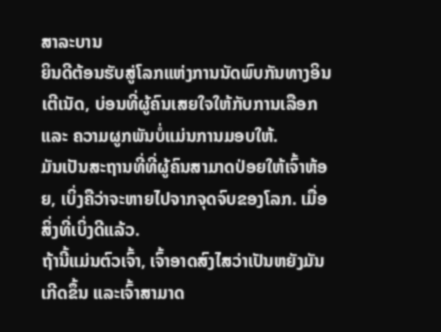ສາລະບານ
ຍິນດີຕ້ອນຮັບສູ່ໂລກແຫ່ງການນັດພົບກັນທາງອິນເຕີເນັດ, ບ່ອນທີ່ຜູ້ຄົນເສຍໃຈໃຫ້ກັບການເລືອກ ແລະ ຄວາມຜູກພັນບໍ່ແມ່ນການມອບໃຫ້.
ມັນເປັນສະຖານທີ່ທີ່ຜູ້ຄົນສາມາດປ່ອຍໃຫ້ເຈົ້າຫ້ອຍ, ເບິ່ງຄືວ່າຈະຫາຍໄປຈາກຈຸດຈົບຂອງໂລກ. ເມື່ອສິ່ງທີ່ເບິ່ງດີແລ້ວ.
ຖ້ານີ້ແມ່ນຕົວເຈົ້າ, ເຈົ້າອາດສົງໄສວ່າເປັນຫຍັງມັນເກີດຂຶ້ນ ແລະເຈົ້າສາມາດ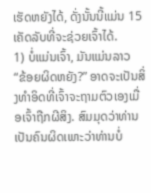ເຮັດຫຍັງໄດ້, ດັ່ງນັ້ນນີ້ແມ່ນ 15 ເຄັດລັບທີ່ຈະຊ່ວຍເຈົ້າໄດ້.
1) ບໍ່ແມ່ນເຈົ້າ, ມັນແມ່ນລາວ
“ຂ້ອຍຜິດຫຍັງ?” ອາດຈະເປັນສິ່ງທຳອິດທີ່ເຈົ້າຈະຖາມຕົວເອງເມື່ອເຈົ້າຖືກຜີສິງ. ສົມມຸດວ່າທ່ານເປັນຄົນຜິດເພາະວ່າທ່ານບໍ່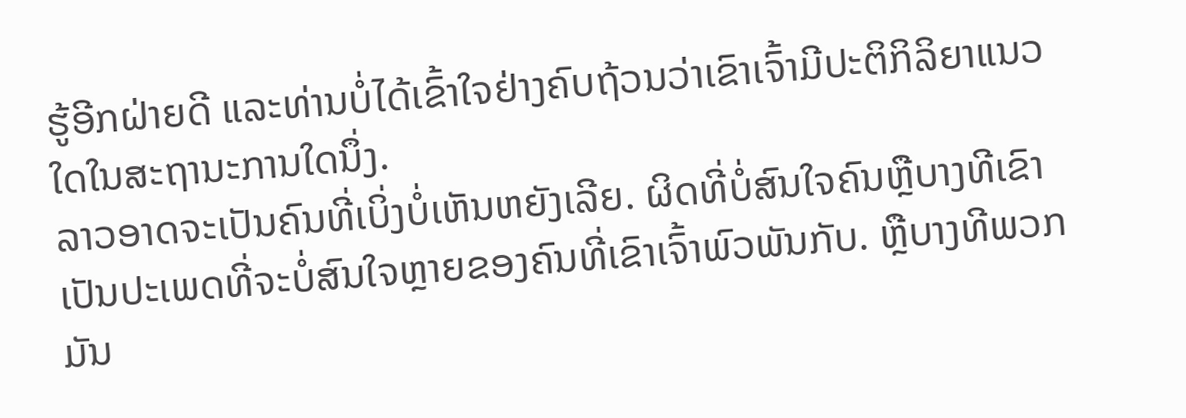ຮູ້ອີກຝ່າຍດີ ແລະທ່ານບໍ່ໄດ້ເຂົ້າໃຈຢ່າງຄົບຖ້ວນວ່າເຂົາເຈົ້າມີປະຕິກິລິຍາແນວໃດໃນສະຖານະການໃດນຶ່ງ.
ລາວອາດຈະເປັນຄົນທີ່ເບິ່ງບໍ່ເຫັນຫຍັງເລີຍ. ຜິດທີ່ບໍ່ສົນໃຈຄົນຫຼືບາງທີເຂົາເປັນປະເພດທີ່ຈະບໍ່ສົນໃຈຫຼາຍຂອງຄົນທີ່ເຂົາເຈົ້າພົວພັນກັບ. ຫຼືບາງທີພວກມັນ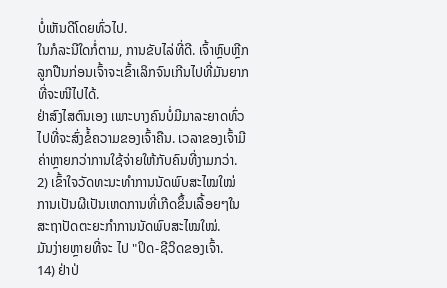ບໍ່ເຫັນດີໂດຍທົ່ວໄປ.
ໃນກໍລະນີໃດກໍ່ຕາມ, ການຂັບໄລ່ທີ່ດີ. ເຈົ້າຫຼົບຫຼີກລູກປືນກ່ອນເຈົ້າຈະເຂົ້າເລິກຈົນເກີນໄປທີ່ມັນຍາກທີ່ຈະໜີໄປໄດ້.
ຢ່າສົງໄສຕົນເອງ ເພາະບາງຄົນບໍ່ມີມາລະຍາດທົ່ວໄປທີ່ຈະສົ່ງຂໍ້ຄວາມຂອງເຈົ້າຄືນ. ເວລາຂອງເຈົ້າມີຄ່າຫຼາຍກວ່າການໃຊ້ຈ່າຍໃຫ້ກັບຄົນທີ່ງາມກວ່າ.
2) ເຂົ້າໃຈວັດທະນະທຳການນັດພົບສະໄໝໃໝ່
ການເປັນຜີເປັນເຫດການທີ່ເກີດຂຶ້ນເລື້ອຍໆໃນສະຖາປັດຕະຍະກຳການນັດພົບສະໄໝໃໝ່.
ມັນງ່າຍຫຼາຍທີ່ຈະ ໄປ "ປິດ-ຊີວິດຂອງເຈົ້າ.
14) ຢ່າປ່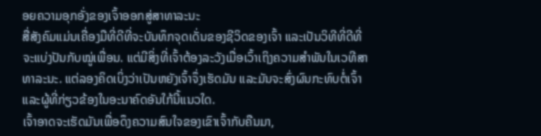ອຍຄວາມອຸກອັ່ງຂອງເຈົ້າອອກສູ່ສາທາລະນະ
ສື່ສັງຄົມແມ່ນເຄື່ອງມືທີ່ດີທີ່ຈະບັນທຶກຈຸດເດັ່ນຂອງຊີວິດຂອງເຈົ້າ ແລະເປັນວິທີທີ່ດີທີ່ຈະແບ່ງປັນກັບໝູ່ເພື່ອນ. ແຕ່ມີສິ່ງທີ່ເຈົ້າຕ້ອງລະວັງເມື່ອເວົ້າເຖິງຄວາມສຳພັນໃນເວທີສາທາລະນະ. ແຕ່ລອງຄິດເບິ່ງວ່າເປັນຫຍັງເຈົ້າຈຶ່ງເຮັດມັນ ແລະມັນຈະສົ່ງຜົນກະທົບຕໍ່ເຈົ້າ ແລະຜູ້ທີ່ກ່ຽວຂ້ອງໃນອະນາຄົດອັນໃກ້ນີ້ແນວໃດ.
ເຈົ້າອາດຈະເຮັດມັນເພື່ອດຶງຄວາມສົນໃຈຂອງເຂົາເຈົ້າກັບຄືນມາ,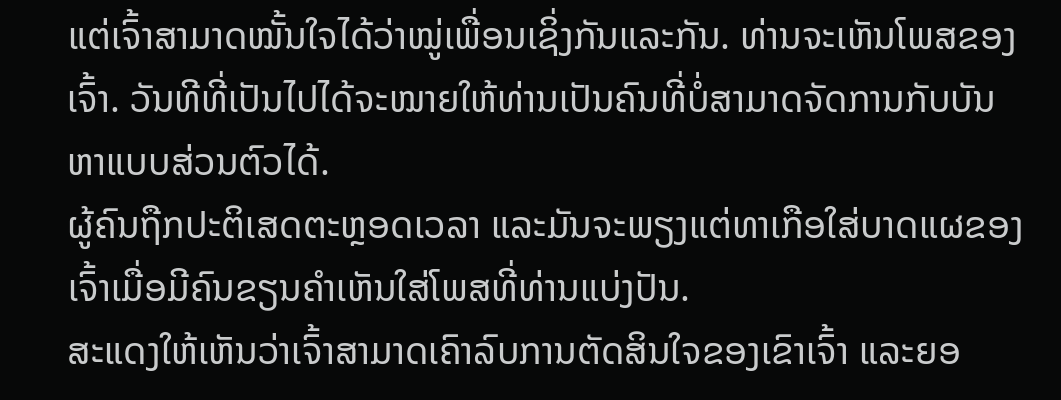ແຕ່ເຈົ້າສາມາດໝັ້ນໃຈໄດ້ວ່າໝູ່ເພື່ອນເຊິ່ງກັນແລະກັນ. ທ່ານຈະເຫັນໂພສຂອງເຈົ້າ. ວັນທີທີ່ເປັນໄປໄດ້ຈະໝາຍໃຫ້ທ່ານເປັນຄົນທີ່ບໍ່ສາມາດຈັດການກັບບັນຫາແບບສ່ວນຕົວໄດ້.
ຜູ້ຄົນຖືກປະຕິເສດຕະຫຼອດເວລາ ແລະມັນຈະພຽງແຕ່ທາເກືອໃສ່ບາດແຜຂອງເຈົ້າເມື່ອມີຄົນຂຽນຄຳເຫັນໃສ່ໂພສທີ່ທ່ານແບ່ງປັນ.
ສະແດງໃຫ້ເຫັນວ່າເຈົ້າສາມາດເຄົາລົບການຕັດສິນໃຈຂອງເຂົາເຈົ້າ ແລະຍອ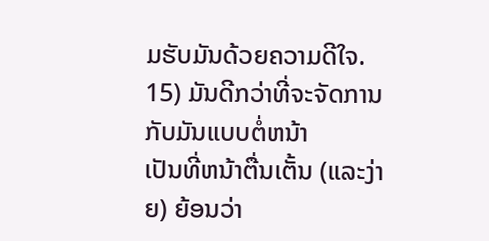ມຮັບມັນດ້ວຍຄວາມດີໃຈ.
15) ມັນດີກວ່າທີ່ຈະຈັດການກັບມັນແບບຕໍ່ຫນ້າ
ເປັນທີ່ຫນ້າຕື່ນເຕັ້ນ (ແລະງ່າຍ) ຍ້ອນວ່າ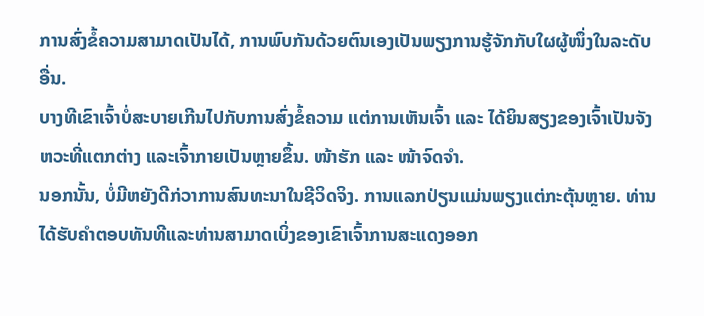ການສົ່ງຂໍ້ຄວາມສາມາດເປັນໄດ້, ການພົບກັນດ້ວຍຕົນເອງເປັນພຽງການຮູ້ຈັກກັບໃຜຜູ້ໜຶ່ງໃນລະດັບອື່ນ.
ບາງທີເຂົາເຈົ້າບໍ່ສະບາຍເກີນໄປກັບການສົ່ງຂໍ້ຄວາມ ແຕ່ການເຫັນເຈົ້າ ແລະ ໄດ້ຍິນສຽງຂອງເຈົ້າເປັນຈັງຫວະທີ່ແຕກຕ່າງ ແລະເຈົ້າກາຍເປັນຫຼາຍຂຶ້ນ. ໜ້າຮັກ ແລະ ໜ້າຈົດຈຳ.
ນອກນັ້ນ, ບໍ່ມີຫຍັງດີກ່ວາການສົນທະນາໃນຊີວິດຈິງ. ການແລກປ່ຽນແມ່ນພຽງແຕ່ກະຕຸ້ນຫຼາຍ. ທ່ານໄດ້ຮັບຄໍາຕອບທັນທີແລະທ່ານສາມາດເບິ່ງຂອງເຂົາເຈົ້າການສະແດງອອກ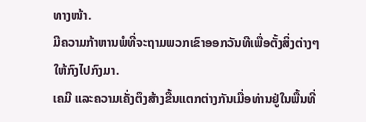ທາງໜ້າ.
ມີຄວາມກ້າຫານພໍທີ່ຈະຖາມພວກເຂົາອອກວັນທີເພື່ອຕັ້ງສິ່ງຕ່າງໆໃຫ້ກົງໄປກົງມາ.
ເຄມີ ແລະຄວາມເຄັ່ງຕຶງສ້າງຂື້ນແຕກຕ່າງກັນເມື່ອທ່ານຢູ່ໃນພື້ນທີ່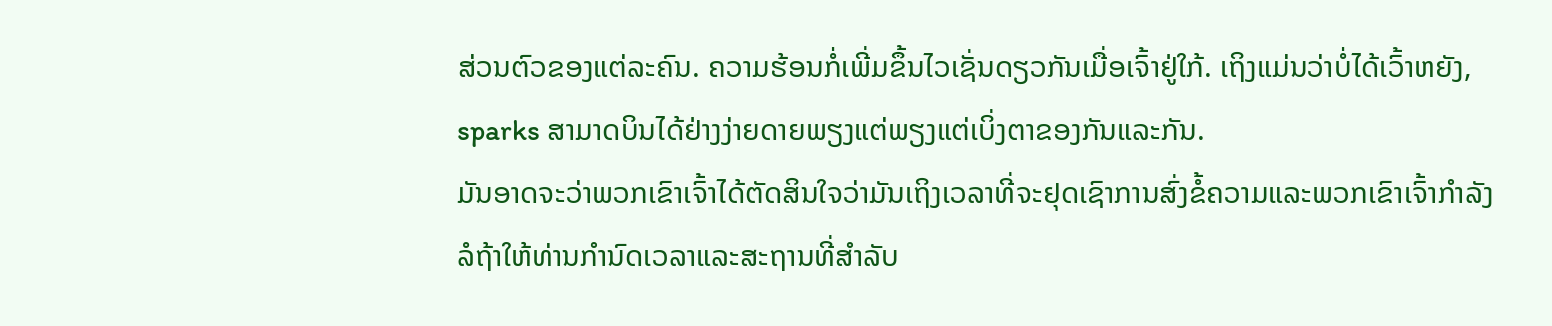ສ່ວນຕົວຂອງແຕ່ລະຄົນ. ຄວາມຮ້ອນກໍ່ເພີ່ມຂຶ້ນໄວເຊັ່ນດຽວກັນເມື່ອເຈົ້າຢູ່ໃກ້. ເຖິງແມ່ນວ່າບໍ່ໄດ້ເວົ້າຫຍັງ, sparks ສາມາດບິນໄດ້ຢ່າງງ່າຍດາຍພຽງແຕ່ພຽງແຕ່ເບິ່ງຕາຂອງກັນແລະກັນ.
ມັນອາດຈະວ່າພວກເຂົາເຈົ້າໄດ້ຕັດສິນໃຈວ່າມັນເຖິງເວລາທີ່ຈະຢຸດເຊົາການສົ່ງຂໍ້ຄວາມແລະພວກເຂົາເຈົ້າກໍາລັງລໍຖ້າໃຫ້ທ່ານກໍານົດເວລາແລະສະຖານທີ່ສໍາລັບ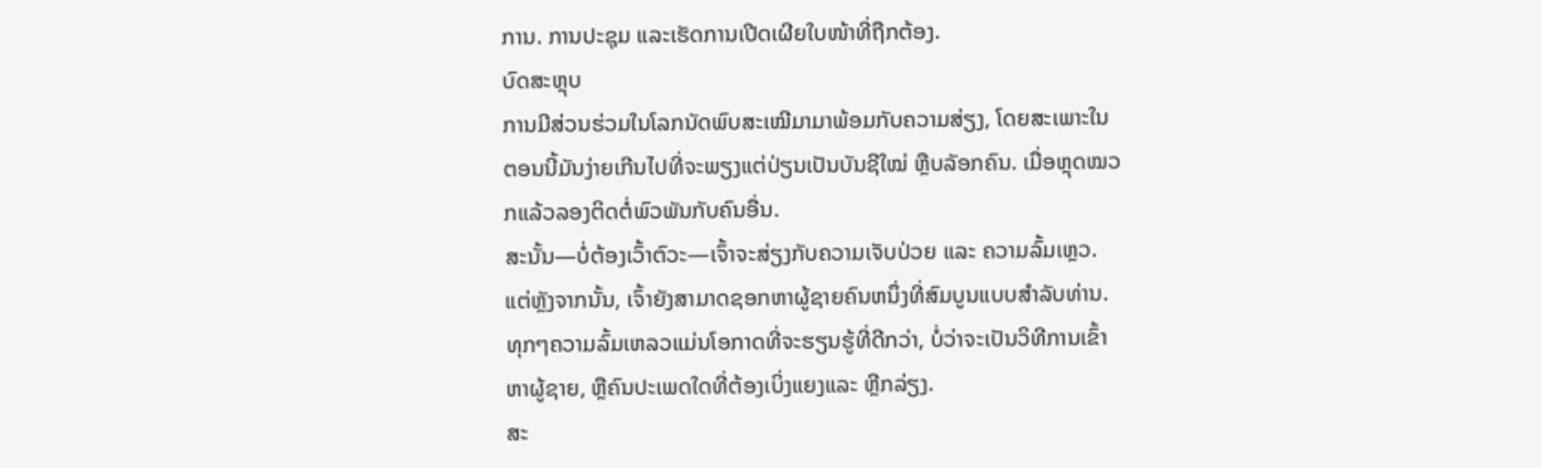ການ. ການປະຊຸມ ແລະເຮັດການເປີດເຜີຍໃບໜ້າທີ່ຖືກຕ້ອງ.
ບົດສະຫຼຸບ
ການມີສ່ວນຮ່ວມໃນໂລກນັດພົບສະເໝີມາມາພ້ອມກັບຄວາມສ່ຽງ, ໂດຍສະເພາະໃນຕອນນີ້ມັນງ່າຍເກີນໄປທີ່ຈະພຽງແຕ່ປ່ຽນເປັນບັນຊີໃໝ່ ຫຼືບລັອກຄົນ. ເມື່ອຫຼຸດໝວກແລ້ວລອງຕິດຕໍ່ພົວພັນກັບຄົນອື່ນ.
ສະນັ້ນ—ບໍ່ຕ້ອງເວົ້າຕົວະ—ເຈົ້າຈະສ່ຽງກັບຄວາມເຈັບປ່ວຍ ແລະ ຄວາມລົ້ມເຫຼວ. ແຕ່ຫຼັງຈາກນັ້ນ, ເຈົ້າຍັງສາມາດຊອກຫາຜູ້ຊາຍຄົນຫນຶ່ງທີ່ສົມບູນແບບສໍາລັບທ່ານ.
ທຸກໆຄວາມລົ້ມເຫລວແມ່ນໂອກາດທີ່ຈະຮຽນຮູ້ທີ່ດີກວ່າ, ບໍ່ວ່າຈະເປັນວິທີການເຂົ້າຫາຜູ້ຊາຍ, ຫຼືຄົນປະເພດໃດທີ່ຕ້ອງເບິ່ງແຍງແລະ ຫຼີກລ່ຽງ.
ສະ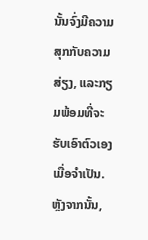ນັ້ນຈົ່ງມີຄວາມສຸກກັບຄວາມສ່ຽງ, ແລະກຽມພ້ອມທີ່ຈະຮັບເອົາຕົວເອງເມື່ອຈໍາເປັນ.
ຫຼັງຈາກນັ້ນ,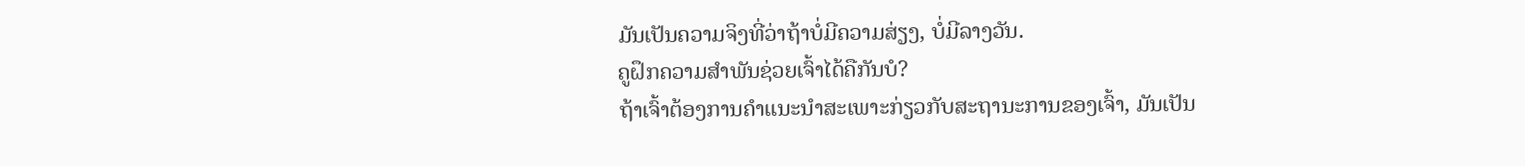ມັນເປັນຄວາມຈິງທີ່ວ່າຖ້າບໍ່ມີຄວາມສ່ຽງ, ບໍ່ມີລາງວັນ.
ຄູຝຶກຄວາມສຳພັນຊ່ວຍເຈົ້າໄດ້ຄືກັນບໍ?
ຖ້າເຈົ້າຕ້ອງການຄຳແນະນຳສະເພາະກ່ຽວກັບສະຖານະການຂອງເຈົ້າ, ມັນເປັນ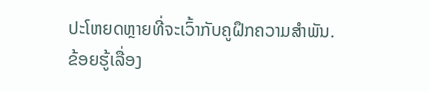ປະໂຫຍດຫຼາຍທີ່ຈະເວົ້າກັບຄູຝຶກຄວາມສຳພັນ.
ຂ້ອຍຮູ້ເລື່ອງ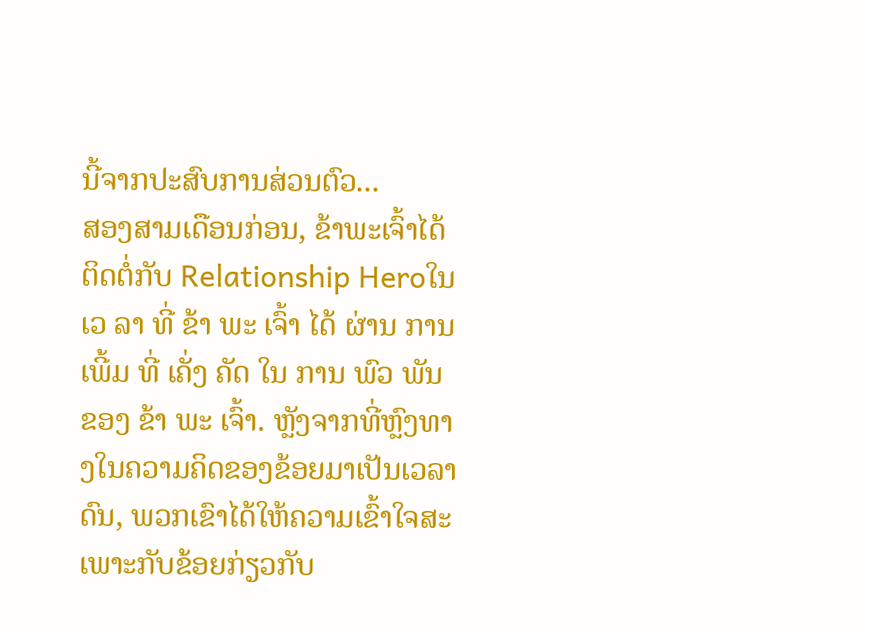ນີ້ຈາກປະສົບການສ່ວນຕົວ...
ສອງສາມເດືອນກ່ອນ, ຂ້າພະເຈົ້າໄດ້ຕິດຕໍ່ກັບ Relationship Heroໃນ ເວ ລາ ທີ່ ຂ້າ ພະ ເຈົ້າ ໄດ້ ຜ່ານ ການ ເພີ້ມ ທີ່ ເຄັ່ງ ຄັດ ໃນ ການ ພົວ ພັນ ຂອງ ຂ້າ ພະ ເຈົ້າ. ຫຼັງຈາກທີ່ຫຼົງທາງໃນຄວາມຄິດຂອງຂ້ອຍມາເປັນເວລາດົນ, ພວກເຂົາໄດ້ໃຫ້ຄວາມເຂົ້າໃຈສະເພາະກັບຂ້ອຍກ່ຽວກັບ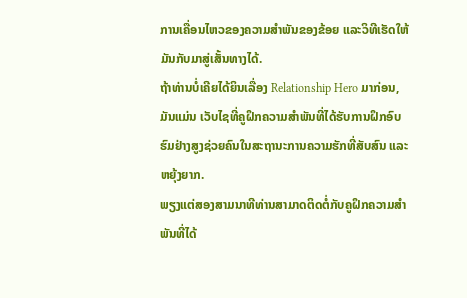ການເຄື່ອນໄຫວຂອງຄວາມສຳພັນຂອງຂ້ອຍ ແລະວິທີເຮັດໃຫ້ມັນກັບມາສູ່ເສັ້ນທາງໄດ້.
ຖ້າທ່ານບໍ່ເຄີຍໄດ້ຍິນເລື່ອງ Relationship Hero ມາກ່ອນ, ມັນແມ່ນ ເວັບໄຊທີ່ຄູຝຶກຄວາມສຳພັນທີ່ໄດ້ຮັບການຝຶກອົບຮົມຢ່າງສູງຊ່ວຍຄົນໃນສະຖານະການຄວາມຮັກທີ່ສັບສົນ ແລະ ຫຍຸ້ງຍາກ.
ພຽງແຕ່ສອງສາມນາທີທ່ານສາມາດຕິດຕໍ່ກັບຄູຝຶກຄວາມສຳພັນທີ່ໄດ້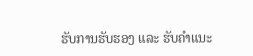ຮັບການຮັບຮອງ ແລະ ຮັບຄຳແນະ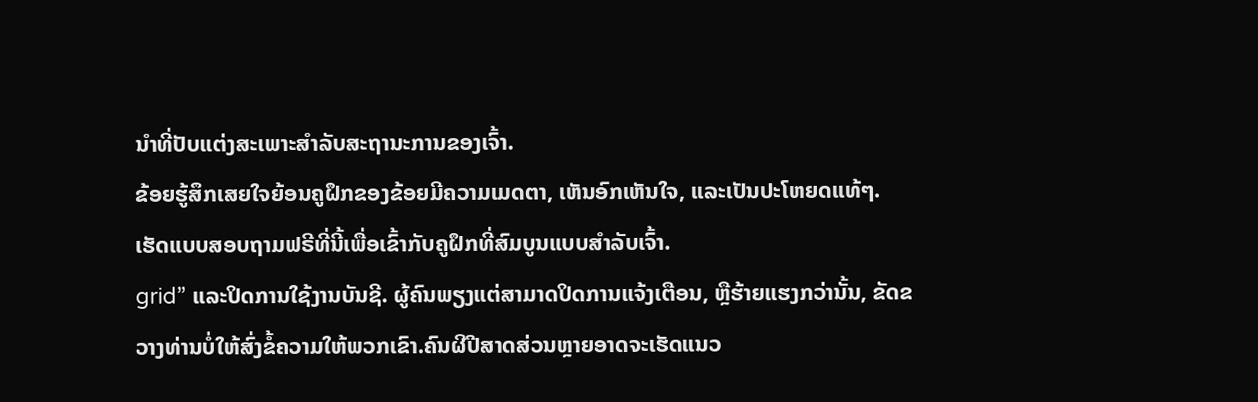ນຳທີ່ປັບແຕ່ງສະເພາະສຳລັບສະຖານະການຂອງເຈົ້າ.
ຂ້ອຍຮູ້ສຶກເສຍໃຈຍ້ອນຄູຝຶກຂອງຂ້ອຍມີຄວາມເມດຕາ, ເຫັນອົກເຫັນໃຈ, ແລະເປັນປະໂຫຍດແທ້ໆ.
ເຮັດແບບສອບຖາມຟຣີທີ່ນີ້ເພື່ອເຂົ້າກັບຄູຝຶກທີ່ສົມບູນແບບສຳລັບເຈົ້າ.
grid” ແລະປິດການໃຊ້ງານບັນຊີ. ຜູ້ຄົນພຽງແຕ່ສາມາດປິດການແຈ້ງເຕືອນ, ຫຼືຮ້າຍແຮງກວ່ານັ້ນ, ຂັດຂວາງທ່ານບໍ່ໃຫ້ສົ່ງຂໍ້ຄວາມໃຫ້ພວກເຂົາ.ຄົນຜີປີສາດສ່ວນຫຼາຍອາດຈະເຮັດແນວ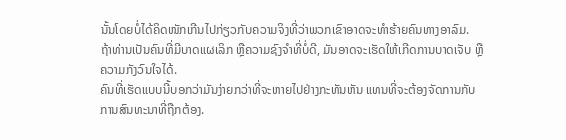ນັ້ນໂດຍບໍ່ໄດ້ຄິດໜັກເກີນໄປກ່ຽວກັບຄວາມຈິງທີ່ວ່າພວກເຂົາອາດຈະທຳຮ້າຍຄົນທາງອາລົມ.
ຖ້າທ່ານເປັນຄົນທີ່ມີບາດແຜເລິກ ຫຼືຄວາມຊົງຈຳທີ່ບໍ່ດີ, ມັນອາດຈະເຮັດໃຫ້ເກີດການບາດເຈັບ ຫຼືຄວາມກັງວົນໃຈໄດ້.
ຄົນທີ່ເຮັດແບບນີ້ບອກວ່າມັນງ່າຍກວ່າທີ່ຈະຫາຍໄປຢ່າງກະທັນຫັນ ແທນທີ່ຈະຕ້ອງຈັດການກັບການສົນທະນາທີ່ຖືກຕ້ອງ.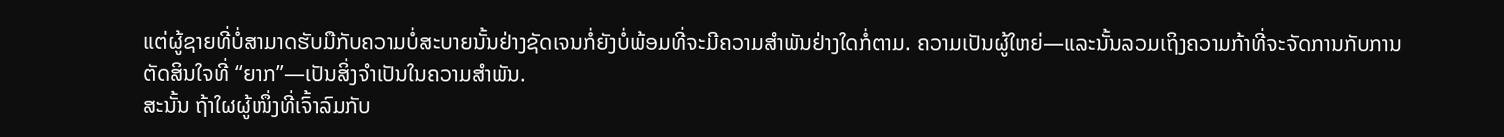ແຕ່ຜູ້ຊາຍທີ່ບໍ່ສາມາດຮັບມືກັບຄວາມບໍ່ສະບາຍນັ້ນຢ່າງຊັດເຈນກໍ່ຍັງບໍ່ພ້ອມທີ່ຈະມີຄວາມສໍາພັນຢ່າງໃດກໍ່ຕາມ. ຄວາມເປັນຜູ້ໃຫຍ່—ແລະນັ້ນລວມເຖິງຄວາມກ້າທີ່ຈະຈັດການກັບການຕັດສິນໃຈທີ່ “ຍາກ”—ເປັນສິ່ງຈຳເປັນໃນຄວາມສຳພັນ.
ສະນັ້ນ ຖ້າໃຜຜູ້ໜຶ່ງທີ່ເຈົ້າລົມກັບ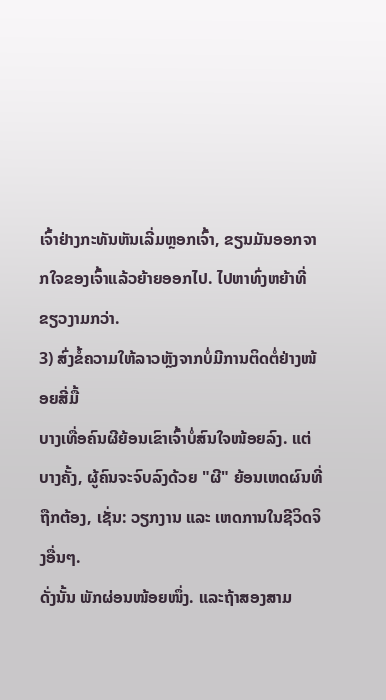ເຈົ້າຢ່າງກະທັນຫັນເລີ່ມຫຼອກເຈົ້າ, ຂຽນມັນອອກຈາກໃຈຂອງເຈົ້າແລ້ວຍ້າຍອອກໄປ. ໄປຫາທົ່ງຫຍ້າທີ່ຂຽວງາມກວ່າ.
3) ສົ່ງຂໍ້ຄວາມໃຫ້ລາວຫຼັງຈາກບໍ່ມີການຕິດຕໍ່ຢ່າງໜ້ອຍສີ່ມື້
ບາງເທື່ອຄົນຜີຍ້ອນເຂົາເຈົ້າບໍ່ສົນໃຈໜ້ອຍລົງ. ແຕ່ບາງຄັ້ງ, ຜູ້ຄົນຈະຈົບລົງດ້ວຍ "ຜີ" ຍ້ອນເຫດຜົນທີ່ຖືກຕ້ອງ, ເຊັ່ນ: ວຽກງານ ແລະ ເຫດການໃນຊີວິດຈິງອື່ນໆ.
ດັ່ງນັ້ນ ພັກຜ່ອນໜ້ອຍໜຶ່ງ. ແລະຖ້າສອງສາມ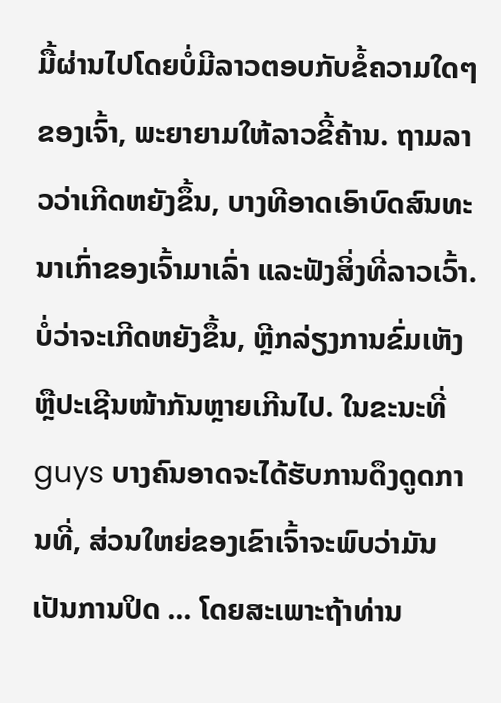ມື້ຜ່ານໄປໂດຍບໍ່ມີລາວຕອບກັບຂໍ້ຄວາມໃດໆຂອງເຈົ້າ, ພະຍາຍາມໃຫ້ລາວຂີ້ຄ້ານ. ຖາມລາວວ່າເກີດຫຍັງຂຶ້ນ, ບາງທີອາດເອົາບົດສົນທະນາເກົ່າຂອງເຈົ້າມາເລົ່າ ແລະຟັງສິ່ງທີ່ລາວເວົ້າ.
ບໍ່ວ່າຈະເກີດຫຍັງຂຶ້ນ, ຫຼີກລ່ຽງການຂົ່ມເຫັງ ຫຼືປະເຊີນໜ້າກັນຫຼາຍເກີນໄປ. ໃນຂະນະທີ່ guys ບາງຄົນອາດຈະໄດ້ຮັບການດຶງດູດການທີ່, ສ່ວນໃຫຍ່ຂອງເຂົາເຈົ້າຈະພົບວ່າມັນເປັນການປິດ ... ໂດຍສະເພາະຖ້າທ່ານ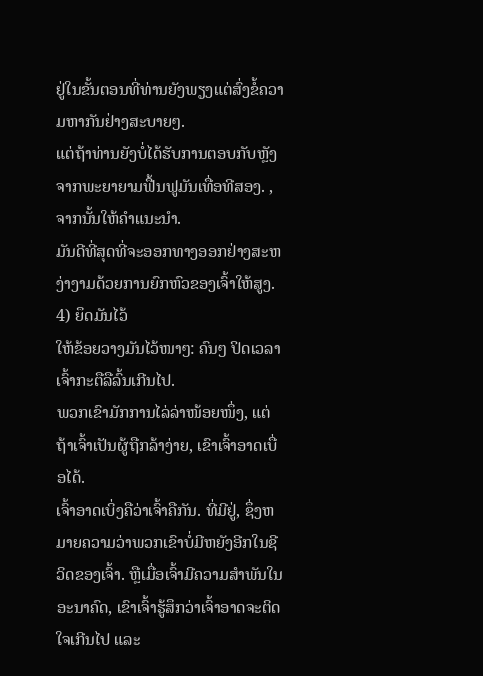ຢູ່ໃນຂັ້ນຕອນທີ່ທ່ານຍັງພຽງແຕ່ສົ່ງຂໍ້ຄວາມຫາກັນຢ່າງສະບາຍໆ.
ແຕ່ຖ້າທ່ານຍັງບໍ່ໄດ້ຮັບການຕອບກັບຫຼັງຈາກພະຍາຍາມຟື້ນຟູມັນເທື່ອທີສອງ. , ຈາກນັ້ນໃຫ້ຄຳແນະນຳ.
ມັນດີທີ່ສຸດທີ່ຈະອອກທາງອອກຢ່າງສະຫງ່າງາມດ້ວຍການຍົກຫົວຂອງເຈົ້າໃຫ້ສູງ.
4) ຍຶດມັນໄວ້
ໃຫ້ຂ້ອຍວາງມັນໄວ້ໜາໆ: ຄົນໆ ປິດເວລາເຈົ້າກະຕືລືລົ້ນເກີນໄປ.
ພວກເຂົາມັກການໄລ່ລ່າໜ້ອຍໜຶ່ງ, ແຕ່ຖ້າເຈົ້າເປັນຜູ້ຖືກລ້າງ່າຍ, ເຂົາເຈົ້າອາດເບື່ອໄດ້.
ເຈົ້າອາດເບິ່ງຄືວ່າເຈົ້າຄືກັນ. ທີ່ມີຢູ່, ຊຶ່ງຫມາຍຄວາມວ່າພວກເຂົາບໍ່ມີຫຍັງອີກໃນຊີວິດຂອງເຈົ້າ. ຫຼືເມື່ອເຈົ້າມີຄວາມສໍາພັນໃນອະນາຄົດ, ເຂົາເຈົ້າຮູ້ສຶກວ່າເຈົ້າອາດຈະຕິດໃຈເກີນໄປ ແລະ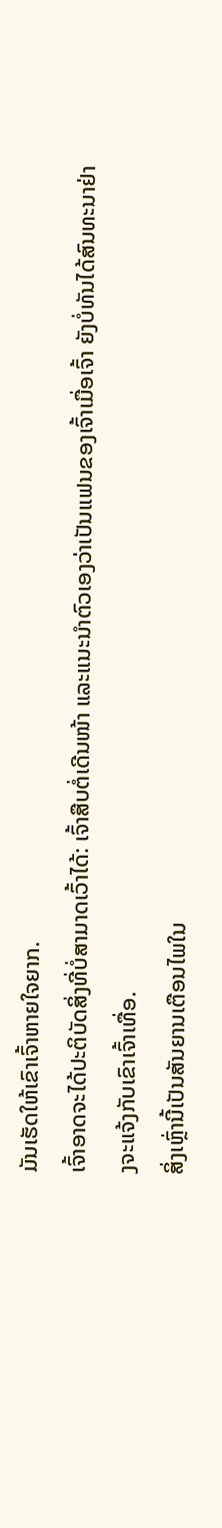ມັນເຮັດໃຫ້ເຂົາເຈົ້າຫາຍໃຈຍາກ.
ເຈົ້າອາດຈະໄດ້ປະຕິບັດສິ່ງທີ່ບໍ່ສາມາດເວົ້າໄດ້: ເຈົ້າສືບຕໍ່ເດີນໜ້າ ແລະແນະນຳຕົວເອງວ່າເປັນແຟນຂອງເຈົ້າເມື່ອເຈົ້າ ຍັງບໍ່ທັນໄດ້ສົນທະນາຢ່າງຈະແຈ້ງກັບເຂົາເຈົ້າເທື່ອ.
ສິ່ງເຫຼົ່ານີ້ເປັນສັນຍານເຕືອນໄພໃນ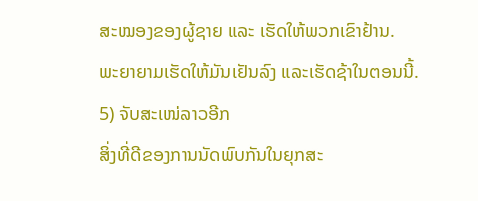ສະໝອງຂອງຜູ້ຊາຍ ແລະ ເຮັດໃຫ້ພວກເຂົາຢ້ານ.
ພະຍາຍາມເຮັດໃຫ້ມັນເຢັນລົງ ແລະເຮັດຊ້າໃນຕອນນີ້.
5) ຈັບສະເໜ່ລາວອີກ
ສິ່ງທີ່ດີຂອງການນັດພົບກັນໃນຍຸກສະ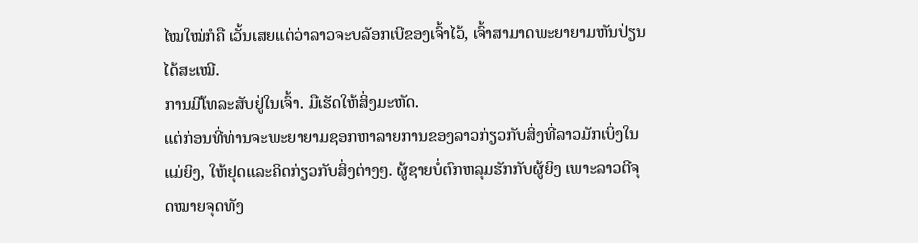ໄໝໃໝ່ກໍຄື ເວັ້ນເສຍແຕ່ວ່າລາວຈະບລັອກເບີຂອງເຈົ້າໄວ້, ເຈົ້າສາມາດພະຍາຍາມຫັນປ່ຽນໄດ້ສະເໝີ.
ການມີໂທລະສັບຢູ່ໃນເຈົ້າ. ມືເຮັດໃຫ້ສິ່ງມະຫັດ.
ແຕ່ກ່ອນທີ່ທ່ານຈະພະຍາຍາມຊອກຫາລາຍການຂອງລາວກ່ຽວກັບສິ່ງທີ່ລາວມັກເບິ່ງໃນແມ່ຍິງ, ໃຫ້ຢຸດແລະຄິດກ່ຽວກັບສິ່ງຕ່າງໆ. ຜູ້ຊາຍບໍ່ຕົກຫລຸມຮັກກັບຜູ້ຍິງ ເພາະລາວຕີຈຸດໝາຍຈຸດທັງ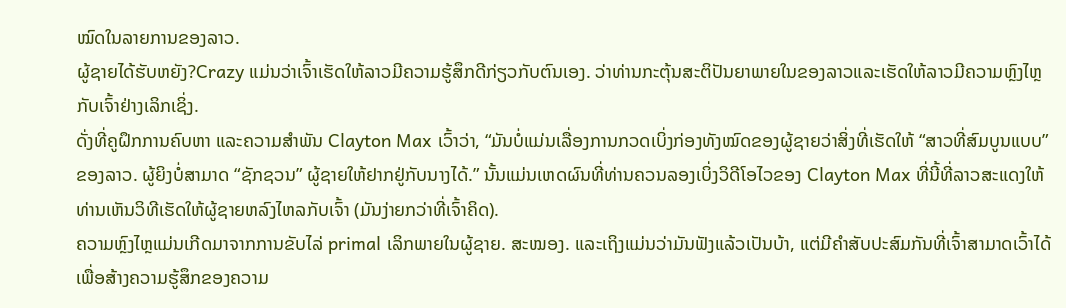ໝົດໃນລາຍການຂອງລາວ.
ຜູ້ຊາຍໄດ້ຮັບຫຍັງ?Crazy ແມ່ນວ່າເຈົ້າເຮັດໃຫ້ລາວມີຄວາມຮູ້ສຶກດີກ່ຽວກັບຕົນເອງ. ວ່າທ່ານກະຕຸ້ນສະຕິປັນຍາພາຍໃນຂອງລາວແລະເຮັດໃຫ້ລາວມີຄວາມຫຼົງໄຫຼກັບເຈົ້າຢ່າງເລິກເຊິ່ງ.
ດັ່ງທີ່ຄູຝຶກການຄົບຫາ ແລະຄວາມສໍາພັນ Clayton Max ເວົ້າວ່າ, “ມັນບໍ່ແມ່ນເລື່ອງການກວດເບິ່ງກ່ອງທັງໝົດຂອງຜູ້ຊາຍວ່າສິ່ງທີ່ເຮັດໃຫ້ “ສາວທີ່ສົມບູນແບບ” ຂອງລາວ. ຜູ້ຍິງບໍ່ສາມາດ “ຊັກຊວນ” ຜູ້ຊາຍໃຫ້ຢາກຢູ່ກັບນາງໄດ້.” ນັ້ນແມ່ນເຫດຜົນທີ່ທ່ານຄວນລອງເບິ່ງວິດີໂອໄວຂອງ Clayton Max ທີ່ນີ້ທີ່ລາວສະແດງໃຫ້ທ່ານເຫັນວິທີເຮັດໃຫ້ຜູ້ຊາຍຫລົງໄຫລກັບເຈົ້າ (ມັນງ່າຍກວ່າທີ່ເຈົ້າຄິດ).
ຄວາມຫຼົງໄຫຼແມ່ນເກີດມາຈາກການຂັບໄລ່ primal ເລິກພາຍໃນຜູ້ຊາຍ. ສະໝອງ. ແລະເຖິງແມ່ນວ່າມັນຟັງແລ້ວເປັນບ້າ, ແຕ່ມີຄຳສັບປະສົມກັນທີ່ເຈົ້າສາມາດເວົ້າໄດ້ເພື່ອສ້າງຄວາມຮູ້ສຶກຂອງຄວາມ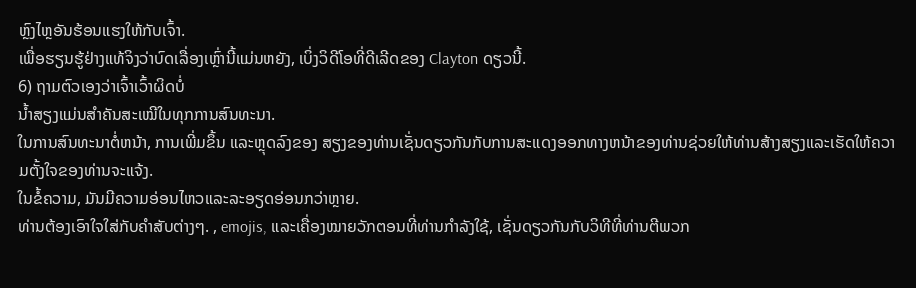ຫຼົງໄຫຼອັນຮ້ອນແຮງໃຫ້ກັບເຈົ້າ.
ເພື່ອຮຽນຮູ້ຢ່າງແທ້ຈິງວ່າບົດເລື່ອງເຫຼົ່ານີ້ແມ່ນຫຍັງ, ເບິ່ງວິດີໂອທີ່ດີເລີດຂອງ Clayton ດຽວນີ້.
6) ຖາມຕົວເອງວ່າເຈົ້າເວົ້າຜິດບໍ່
ນໍ້າສຽງແມ່ນສໍາຄັນສະເໝີໃນທຸກການສົນທະນາ.
ໃນການສົນທະນາຕໍ່ຫນ້າ, ການເພີ່ມຂຶ້ນ ແລະຫຼຸດລົງຂອງ ສຽງຂອງທ່ານເຊັ່ນດຽວກັນກັບການສະແດງອອກທາງຫນ້າຂອງທ່ານຊ່ວຍໃຫ້ທ່ານສ້າງສຽງແລະເຮັດໃຫ້ຄວາມຕັ້ງໃຈຂອງທ່ານຈະແຈ້ງ.
ໃນຂໍ້ຄວາມ, ມັນມີຄວາມອ່ອນໄຫວແລະລະອຽດອ່ອນກວ່າຫຼາຍ.
ທ່ານຕ້ອງເອົາໃຈໃສ່ກັບຄໍາສັບຕ່າງໆ. , emojis, ແລະເຄື່ອງໝາຍວັກຕອນທີ່ທ່ານກຳລັງໃຊ້, ເຊັ່ນດຽວກັນກັບວິທີທີ່ທ່ານຕີພວກ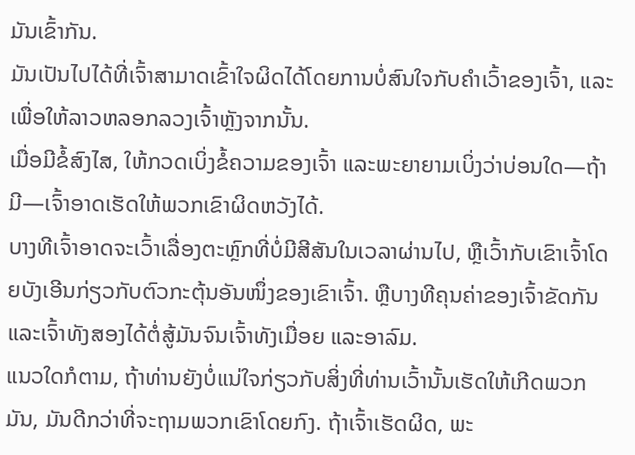ມັນເຂົ້າກັນ.
ມັນເປັນໄປໄດ້ທີ່ເຈົ້າສາມາດເຂົ້າໃຈຜິດໄດ້ໂດຍການບໍ່ສົນໃຈກັບຄໍາເວົ້າຂອງເຈົ້າ, ແລະເພື່ອໃຫ້ລາວຫລອກລວງເຈົ້າຫຼັງຈາກນັ້ນ.
ເມື່ອມີຂໍ້ສົງໄສ, ໃຫ້ກວດເບິ່ງຂໍ້ຄວາມຂອງເຈົ້າ ແລະພະຍາຍາມເບິ່ງວ່າບ່ອນໃດ—ຖ້າມີ—ເຈົ້າອາດເຮັດໃຫ້ພວກເຂົາຜິດຫວັງໄດ້.
ບາງທີເຈົ້າອາດຈະເວົ້າເລື່ອງຕະຫຼົກທີ່ບໍ່ມີສີສັນໃນເວລາຜ່ານໄປ, ຫຼືເວົ້າກັບເຂົາເຈົ້າໂດຍບັງເອີນກ່ຽວກັບຕົວກະຕຸ້ນອັນໜຶ່ງຂອງເຂົາເຈົ້າ. ຫຼືບາງທີຄຸນຄ່າຂອງເຈົ້າຂັດກັນ ແລະເຈົ້າທັງສອງໄດ້ຕໍ່ສູ້ມັນຈົນເຈົ້າທັງເມື່ອຍ ແລະອາລົມ.
ແນວໃດກໍຕາມ, ຖ້າທ່ານຍັງບໍ່ແນ່ໃຈກ່ຽວກັບສິ່ງທີ່ທ່ານເວົ້ານັ້ນເຮັດໃຫ້ເກີດພວກມັນ, ມັນດີກວ່າທີ່ຈະຖາມພວກເຂົາໂດຍກົງ. ຖ້າເຈົ້າເຮັດຜິດ, ພະ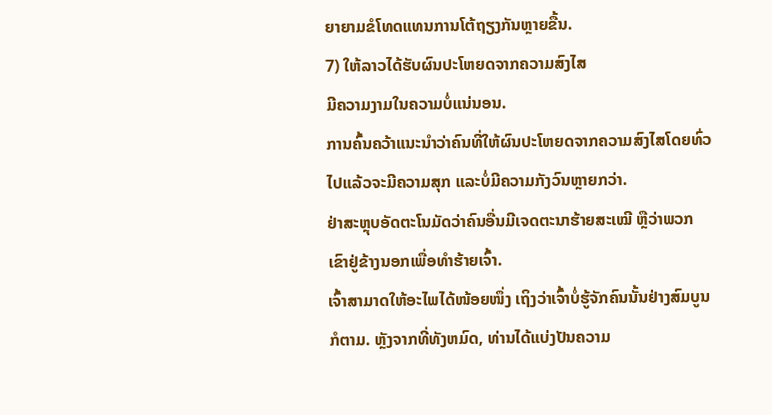ຍາຍາມຂໍໂທດແທນການໂຕ້ຖຽງກັນຫຼາຍຂື້ນ.
7) ໃຫ້ລາວໄດ້ຮັບຜົນປະໂຫຍດຈາກຄວາມສົງໄສ
ມີຄວາມງາມໃນຄວາມບໍ່ແນ່ນອນ.
ການຄົ້ນຄວ້າແນະນຳວ່າຄົນທີ່ໃຫ້ຜົນປະໂຫຍດຈາກຄວາມສົງໄສໂດຍທົ່ວໄປແລ້ວຈະມີຄວາມສຸກ ແລະບໍ່ມີຄວາມກັງວົນຫຼາຍກວ່າ.
ຢ່າສະຫຼຸບອັດຕະໂນມັດວ່າຄົນອື່ນມີເຈດຕະນາຮ້າຍສະເໝີ ຫຼືວ່າພວກເຂົາຢູ່ຂ້າງນອກເພື່ອທຳຮ້າຍເຈົ້າ.
ເຈົ້າສາມາດໃຫ້ອະໄພໄດ້ໜ້ອຍໜຶ່ງ ເຖິງວ່າເຈົ້າບໍ່ຮູ້ຈັກຄົນນັ້ນຢ່າງສົມບູນກໍຕາມ. ຫຼັງຈາກທີ່ທັງຫມົດ, ທ່ານໄດ້ແບ່ງປັນຄວາມ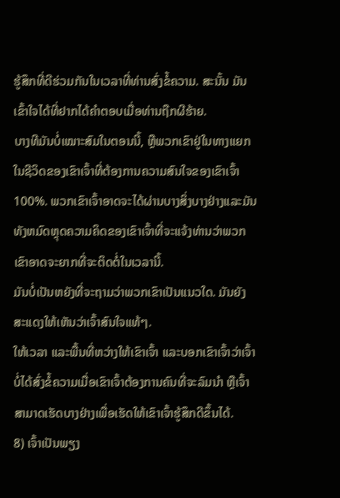ຮູ້ສຶກທີ່ດີຮ່ວມກັນໃນເວລາທີ່ທ່ານສົ່ງຂໍ້ຄວາມ. ສະນັ້ນ ມັນເຂົ້າໃຈໄດ້ທີ່ຢາກໄດ້ຄຳຕອບເມື່ອທ່ານຖືກຜີຮ້າຍ.
ບາງທີມັນບໍ່ເໝາະສົມໃນຕອນນີ້, ຫຼືພວກເຂົາຢູ່ໃນທາງແຍກໃນຊີວິດຂອງເຂົາເຈົ້າທີ່ຕ້ອງການຄວາມສົນໃຈຂອງເຂົາເຈົ້າ 100%. ພວກເຂົາເຈົ້າອາດຈະໄດ້ຜ່ານບາງສິ່ງບາງຢ່າງແລະມັນທັງຫມົດຫຼຸດຄວາມຄິດຂອງເຂົາເຈົ້າທີ່ຈະແຈ້ງທ່ານວ່າພວກເຂົາອາດຈະຍາກທີ່ຈະຕິດຕໍ່ໃນເວລານີ້.
ມັນບໍ່ເປັນຫຍັງທີ່ຈະຖາມວ່າພວກເຂົາເປັນແນວໃດ. ມັນຍັງສະແດງໃຫ້ເຫັນວ່າເຈົ້າສົນໃຈແທ້ໆ.
ໃຫ້ເວລາ ແລະພື້ນທີ່ຫວ່າງໃຫ້ເຂົາເຈົ້າ ແລະບອກເຂົາເຈົ້າວ່າເຈົ້າບໍ່ໄດ້ສົ່ງຂໍ້ຄວາມເມື່ອເຂົາເຈົ້າຕ້ອງການຄົນທີ່ຈະລົມນຳ ຫຼືເຈົ້າສາມາດເຮັດບາງຢ່າງເພື່ອເຮັດໃຫ້ເຂົາເຈົ້າຮູ້ສຶກດີຂຶ້ນໄດ້.
8) ເຈົ້າເປັນພຽງ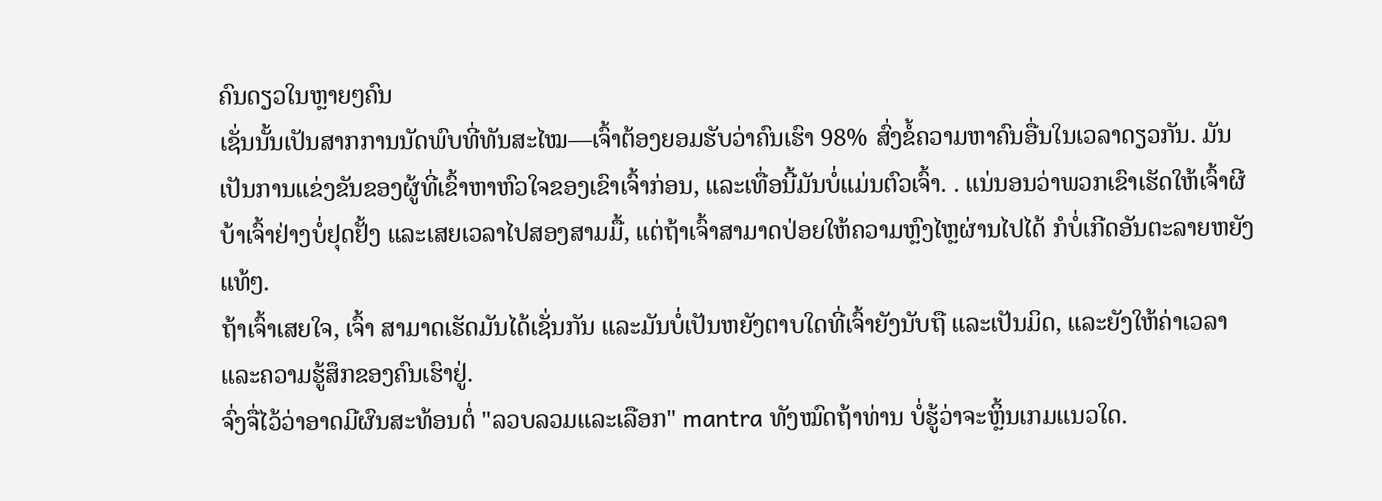ຄົນດຽວໃນຫຼາຍໆຄົນ
ເຊັ່ນນັ້ນເປັນສາກການນັດພົບທີ່ທັນສະໄໝ—ເຈົ້າຕ້ອງຍອມຮັບວ່າຄົນເຮົາ 98% ສົ່ງຂໍ້ຄວາມຫາຄົນອື່ນໃນເວລາດຽວກັນ. ມັນເປັນການແຂ່ງຂັນຂອງຜູ້ທີ່ເຂົ້າຫາຫົວໃຈຂອງເຂົາເຈົ້າກ່ອນ, ແລະເທື່ອນີ້ມັນບໍ່ແມ່ນຕົວເຈົ້າ. . ແນ່ນອນວ່າພວກເຂົາເຮັດໃຫ້ເຈົ້າຜີບ້າເຈົ້າຢ່າງບໍ່ຢຸດຢັ້ງ ແລະເສຍເວລາໄປສອງສາມມື້, ແຕ່ຖ້າເຈົ້າສາມາດປ່ອຍໃຫ້ຄວາມຫຼົງໄຫຼຜ່ານໄປໄດ້ ກໍບໍ່ເກີດອັນຕະລາຍຫຍັງແທ້ໆ.
ຖ້າເຈົ້າເສຍໃຈ, ເຈົ້າ ສາມາດເຮັດມັນໄດ້ເຊັ່ນກັນ ແລະມັນບໍ່ເປັນຫຍັງຕາບໃດທີ່ເຈົ້າຍັງນັບຖື ແລະເປັນມິດ, ແລະຍັງໃຫ້ຄ່າເວລາ ແລະຄວາມຮູ້ສຶກຂອງຄົນເຮົາຢູ່.
ຈົ່ງຈື່ໄວ້ວ່າອາດມີຜົນສະທ້ອນຕໍ່ "ລວບລວມແລະເລືອກ" mantra ທັງໝົດຖ້າທ່ານ ບໍ່ຮູ້ວ່າຈະຫຼິ້ນເກມແນວໃດ.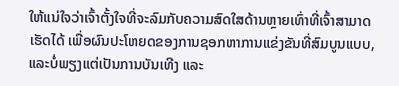ໃຫ້ແນ່ໃຈວ່າເຈົ້າຕັ້ງໃຈທີ່ຈະລົມກັບຄວາມສົດໃສດ້ານຫຼາຍເທົ່າທີ່ເຈົ້າສາມາດເຮັດໄດ້ ເພື່ອຜົນປະໂຫຍດຂອງການຊອກຫາການແຂ່ງຂັນທີ່ສົມບູນແບບ, ແລະບໍ່ພຽງແຕ່ເປັນການບັນເທີງ ແລະ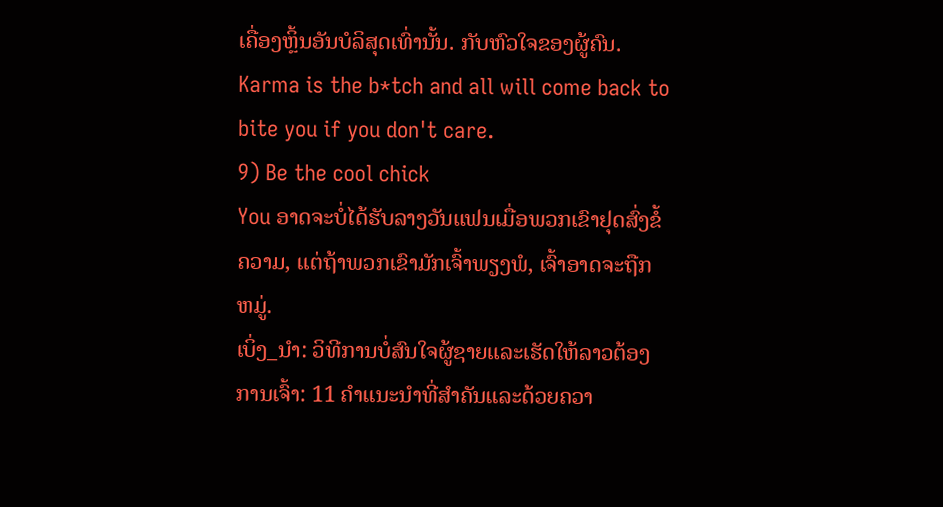ເຄື່ອງຫຼິ້ນອັນບໍລິສຸດເທົ່ານັ້ນ. ກັບຫົວໃຈຂອງຜູ້ຄົນ.
Karma is the b*tch and all will come back to bite you if you don't care.
9) Be the cool chick
You ອາດຈະບໍ່ໄດ້ຮັບລາງວັນແຟນເມື່ອພວກເຂົາຢຸດສົ່ງຂໍ້ຄວາມ, ແຕ່ຖ້າພວກເຂົາມັກເຈົ້າພຽງພໍ, ເຈົ້າອາດຈະຖືກຫມູ່.
ເບິ່ງ_ນຳ: ວິທີການບໍ່ສົນໃຈຜູ້ຊາຍແລະເຮັດໃຫ້ລາວຕ້ອງການເຈົ້າ: 11 ຄໍາແນະນໍາທີ່ສໍາຄັນແລະດ້ວຍຄວາ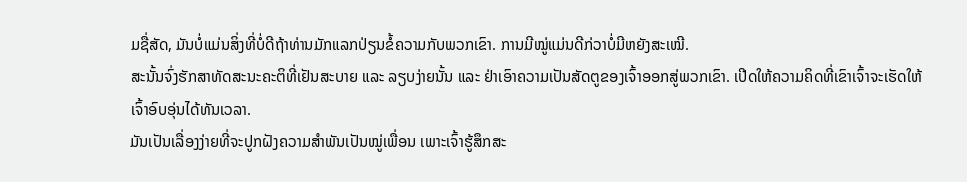ມຊື່ສັດ, ມັນບໍ່ແມ່ນສິ່ງທີ່ບໍ່ດີຖ້າທ່ານມັກແລກປ່ຽນຂໍ້ຄວາມກັບພວກເຂົາ. ການມີໝູ່ແມ່ນດີກ່ວາບໍ່ມີຫຍັງສະເໝີ.
ສະນັ້ນຈົ່ງຮັກສາທັດສະນະຄະຕິທີ່ເຢັນສະບາຍ ແລະ ລຽບງ່າຍນັ້ນ ແລະ ຢ່າເອົາຄວາມເປັນສັດຕູຂອງເຈົ້າອອກສູ່ພວກເຂົາ. ເປີດໃຫ້ຄວາມຄິດທີ່ເຂົາເຈົ້າຈະເຮັດໃຫ້ເຈົ້າອົບອຸ່ນໄດ້ທັນເວລາ.
ມັນເປັນເລື່ອງງ່າຍທີ່ຈະປູກຝັງຄວາມສຳພັນເປັນໝູ່ເພື່ອນ ເພາະເຈົ້າຮູ້ສຶກສະ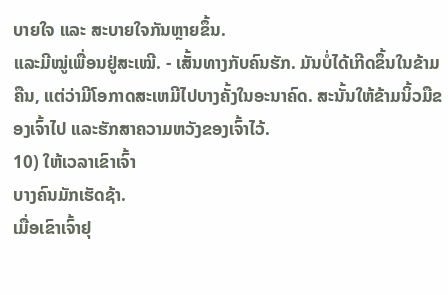ບາຍໃຈ ແລະ ສະບາຍໃຈກັນຫຼາຍຂຶ້ນ.
ແລະມີໝູ່ເພື່ອນຢູ່ສະເໝີ. - ເສັ້ນທາງກັບຄົນຮັກ. ມັນບໍ່ໄດ້ເກີດຂຶ້ນໃນຂ້າມຄືນ, ແຕ່ວ່າມີໂອກາດສະເຫມີໄປບາງຄັ້ງໃນອະນາຄົດ. ສະນັ້ນໃຫ້ຂ້າມນິ້ວມືຂອງເຈົ້າໄປ ແລະຮັກສາຄວາມຫວັງຂອງເຈົ້າໄວ້.
10) ໃຫ້ເວລາເຂົາເຈົ້າ
ບາງຄົນມັກເຮັດຊ້າ.
ເມື່ອເຂົາເຈົ້າຢຸ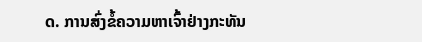ດ. ການສົ່ງຂໍ້ຄວາມຫາເຈົ້າຢ່າງກະທັນ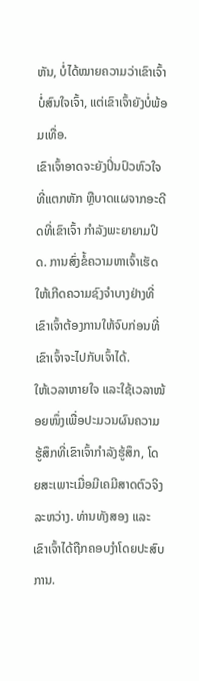ຫັນ, ບໍ່ໄດ້ໝາຍຄວາມວ່າເຂົາເຈົ້າບໍ່ສົນໃຈເຈົ້າ, ແຕ່ເຂົາເຈົ້າຍັງບໍ່ພ້ອມເທື່ອ.
ເຂົາເຈົ້າອາດຈະຍັງປິ່ນປົວຫົວໃຈທີ່ແຕກຫັກ ຫຼືບາດແຜຈາກອະດີດທີ່ເຂົາເຈົ້າ ກໍາລັງພະຍາຍາມປິດ. ການສົ່ງຂໍ້ຄວາມຫາເຈົ້າເຮັດໃຫ້ເກີດຄວາມຊົງຈຳບາງຢ່າງທີ່ເຂົາເຈົ້າຕ້ອງການໃຫ້ຈົບກ່ອນທີ່ເຂົາເຈົ້າຈະໄປກັບເຈົ້າໄດ້.
ໃຫ້ເວລາຫາຍໃຈ ແລະໃຊ້ເວລາໜ້ອຍໜຶ່ງເພື່ອປະມວນຜົນຄວາມຮູ້ສຶກທີ່ເຂົາເຈົ້າກຳລັງຮູ້ສຶກ, ໂດຍສະເພາະເມື່ອມີເຄມີສາດຕົວຈິງລະຫວ່າງ. ທ່ານທັງສອງ ແລະເຂົາເຈົ້າໄດ້ຖືກຄອບງຳໂດຍປະສົບການ.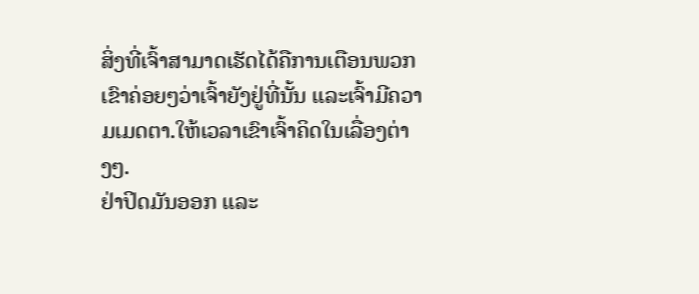ສິ່ງທີ່ເຈົ້າສາມາດເຮັດໄດ້ຄືການເຕືອນພວກເຂົາຄ່ອຍໆວ່າເຈົ້າຍັງຢູ່ທີ່ນັ້ນ ແລະເຈົ້າມີຄວາມເມດຕາ.ໃຫ້ເວລາເຂົາເຈົ້າຄິດໃນເລື່ອງຕ່າງໆ.
ຢ່າປິດມັນອອກ ແລະ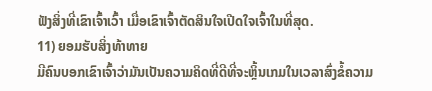ຟັງສິ່ງທີ່ເຂົາເຈົ້າເວົ້າ ເມື່ອເຂົາເຈົ້າຕັດສິນໃຈເປີດໃຈເຈົ້າໃນທີ່ສຸດ.
11) ຍອມຮັບສິ່ງທ້າທາຍ
ມີຄົນບອກເຂົາເຈົ້າວ່າມັນເປັນຄວາມຄິດທີ່ດີທີ່ຈະຫຼິ້ນເກມໃນເວລາສົ່ງຂໍ້ຄວາມ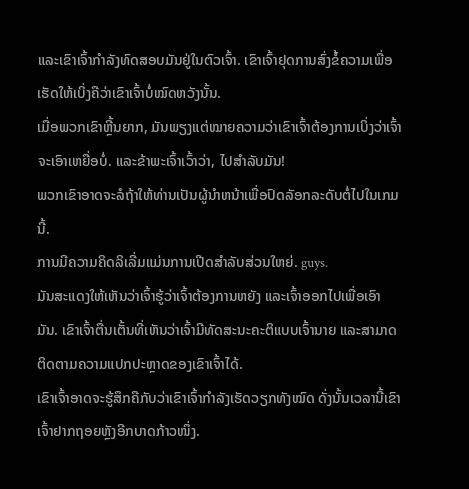ແລະເຂົາເຈົ້າກຳລັງທົດສອບມັນຢູ່ໃນຕົວເຈົ້າ. ເຂົາເຈົ້າຢຸດການສົ່ງຂໍ້ຄວາມເພື່ອເຮັດໃຫ້ເບິ່ງຄືວ່າເຂົາເຈົ້າບໍ່ໝົດຫວັງນັ້ນ.
ເມື່ອພວກເຂົາຫຼີ້ນຍາກ, ມັນພຽງແຕ່ໝາຍຄວາມວ່າເຂົາເຈົ້າຕ້ອງການເບິ່ງວ່າເຈົ້າຈະເອົາເຫຍື່ອບໍ່. ແລະຂ້າພະເຈົ້າເວົ້າວ່າ, ໄປສໍາລັບມັນ!
ພວກເຂົາອາດຈະລໍຖ້າໃຫ້ທ່ານເປັນຜູ້ນໍາຫນ້າເພື່ອປົດລັອກລະດັບຕໍ່ໄປໃນເກມນີ້.
ການມີຄວາມຄິດລິເລີ່ມແມ່ນການເປີດສໍາລັບສ່ວນໃຫຍ່. guys.
ມັນສະແດງໃຫ້ເຫັນວ່າເຈົ້າຮູ້ວ່າເຈົ້າຕ້ອງການຫຍັງ ແລະເຈົ້າອອກໄປເພື່ອເອົາມັນ. ເຂົາເຈົ້າຕື່ນເຕັ້ນທີ່ເຫັນວ່າເຈົ້າມີທັດສະນະຄະຕິແບບເຈົ້ານາຍ ແລະສາມາດຕິດຕາມຄວາມແປກປະຫຼາດຂອງເຂົາເຈົ້າໄດ້.
ເຂົາເຈົ້າອາດຈະຮູ້ສຶກຄືກັບວ່າເຂົາເຈົ້າກຳລັງເຮັດວຽກທັງໝົດ ດັ່ງນັ້ນເວລານີ້ເຂົາເຈົ້າຢາກຖອຍຫຼັງອີກບາດກ້າວໜຶ່ງ.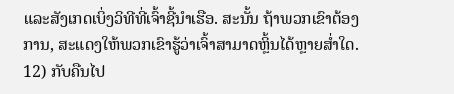ແລະສັງເກດເບິ່ງວິທີທີ່ເຈົ້າຊີ້ນໍາເຮືອ. ສະນັ້ນ ຖ້າພວກເຂົາຕ້ອງການ, ສະແດງໃຫ້ພວກເຂົາຮູ້ວ່າເຈົ້າສາມາດຫຼິ້ນໄດ້ຫຼາຍສໍ່າໃດ.
12) ກັບຄືນໄປ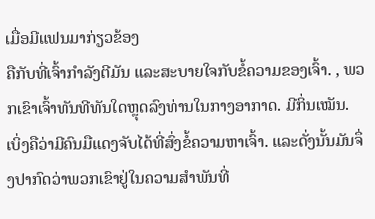ເມື່ອມີແຟນມາກ່ຽວຂ້ອງ
ຄືກັບທີ່ເຈົ້າກຳລັງຕີມັນ ແລະສະບາຍໃຈກັບຂໍ້ຄວາມຂອງເຈົ້າ. , ພວກເຂົາເຈົ້າທັນທີທັນໃດຫຼຸດລົງທ່ານໃນກາງອາກາດ. ມີກິ່ນເໝັນ.
ເບິ່ງຄືວ່າມີຄົນມືແດງຈັບໄດ້ທີ່ສົ່ງຂໍ້ຄວາມຫາເຈົ້າ. ແລະດັ່ງນັ້ນມັນຈຶ່ງປາກົດວ່າພວກເຂົາຢູ່ໃນຄວາມສໍາພັນທີ່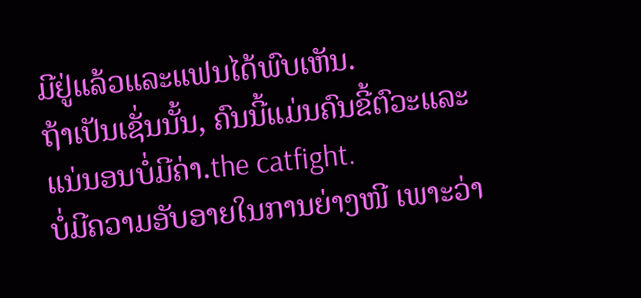ມີຢູ່ແລ້ວແລະແຟນໄດ້ພົບເຫັນ.
ຖ້າເປັນເຊັ່ນນັ້ນ, ຄົນນີ້ແມ່ນຄົນຂີ້ຕົວະແລະແນ່ນອນບໍ່ມີຄ່າ.the catfight.
ບໍ່ມີຄວາມອັບອາຍໃນການຍ່າງໜີ ເພາະວ່າ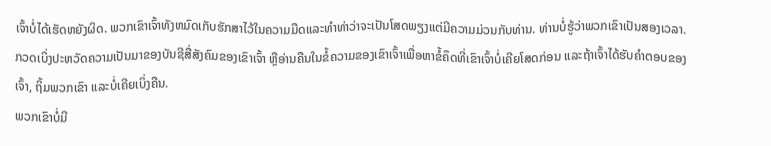ເຈົ້າບໍ່ໄດ້ເຮັດຫຍັງຜິດ. ພວກເຂົາເຈົ້າທັງຫມົດເກັບຮັກສາໄວ້ໃນຄວາມມືດແລະທໍາທ່າວ່າຈະເປັນໂສດພຽງແຕ່ມີຄວາມມ່ວນກັບທ່ານ. ທ່ານບໍ່ຮູ້ວ່າພວກເຂົາເປັນສອງເວລາ.
ກວດເບິ່ງປະຫວັດຄວາມເປັນມາຂອງບັນຊີສື່ສັງຄົມຂອງເຂົາເຈົ້າ ຫຼືອ່ານຄືນໃນຂໍ້ຄວາມຂອງເຂົາເຈົ້າເພື່ອຫາຂໍ້ຄຶດທີ່ເຂົາເຈົ້າບໍ່ເຄີຍໂສດກ່ອນ ແລະຖ້າເຈົ້າໄດ້ຮັບຄຳຕອບຂອງເຈົ້າ, ຖິ້ມພວກເຂົາ ແລະບໍ່ເຄີຍເບິ່ງຄືນ.
ພວກເຂົາບໍ່ມີ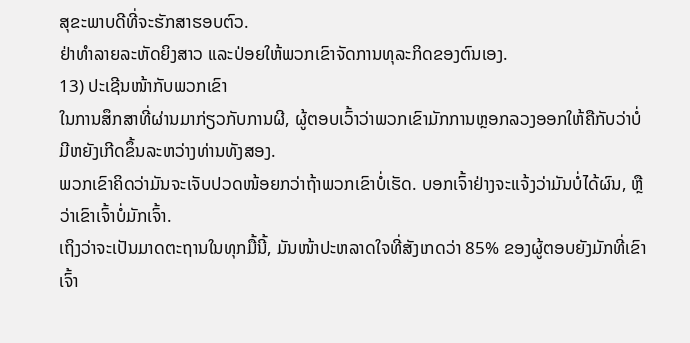ສຸຂະພາບດີທີ່ຈະຮັກສາຮອບຕົວ.
ຢ່າທຳລາຍລະຫັດຍິງສາວ ແລະປ່ອຍໃຫ້ພວກເຂົາຈັດການທຸລະກິດຂອງຕົນເອງ.
13) ປະເຊີນໜ້າກັບພວກເຂົາ
ໃນການສຶກສາທີ່ຜ່ານມາກ່ຽວກັບການຜີ, ຜູ້ຕອບເວົ້າວ່າພວກເຂົາມັກການຫຼອກລວງອອກໃຫ້ຄືກັບວ່າບໍ່ມີຫຍັງເກີດຂຶ້ນລະຫວ່າງທ່ານທັງສອງ.
ພວກເຂົາຄິດວ່າມັນຈະເຈັບປວດໜ້ອຍກວ່າຖ້າພວກເຂົາບໍ່ເຮັດ. ບອກເຈົ້າຢ່າງຈະແຈ້ງວ່າມັນບໍ່ໄດ້ຜົນ, ຫຼືວ່າເຂົາເຈົ້າບໍ່ມັກເຈົ້າ.
ເຖິງວ່າຈະເປັນມາດຕະຖານໃນທຸກມື້ນີ້, ມັນໜ້າປະຫລາດໃຈທີ່ສັງເກດວ່າ 85% ຂອງຜູ້ຕອບຍັງມັກທີ່ເຂົາເຈົ້າ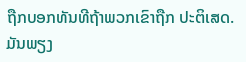ຖືກບອກທັນທີຖ້າພວກເຂົາຖືກ ປະຕິເສດ. ມັນພຽງ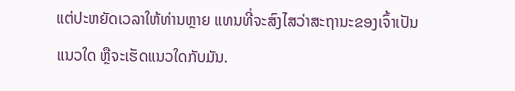ແຕ່ປະຫຍັດເວລາໃຫ້ທ່ານຫຼາຍ ແທນທີ່ຈະສົງໄສວ່າສະຖານະຂອງເຈົ້າເປັນແນວໃດ ຫຼືຈະເຮັດແນວໃດກັບມັນ.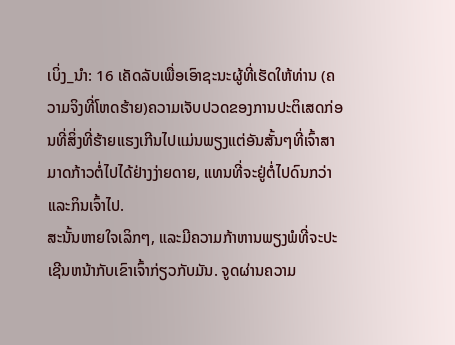ເບິ່ງ_ນຳ: 16 ເຄັດລັບເພື່ອເອົາຊະນະຜູ້ທີ່ເຮັດໃຫ້ທ່ານ (ຄວາມຈິງທີ່ໂຫດຮ້າຍ)ຄວາມເຈັບປວດຂອງການປະຕິເສດກ່ອນທີ່ສິ່ງທີ່ຮ້າຍແຮງເກີນໄປແມ່ນພຽງແຕ່ອັນສັ້ນໆທີ່ເຈົ້າສາມາດກ້າວຕໍ່ໄປໄດ້ຢ່າງງ່າຍດາຍ, ແທນທີ່ຈະຢູ່ຕໍ່ໄປດົນກວ່າແລະກິນເຈົ້າໄປ.
ສະນັ້ນຫາຍໃຈເລິກໆ, ແລະມີຄວາມກ້າຫານພຽງພໍທີ່ຈະປະເຊີນຫນ້າກັບເຂົາເຈົ້າກ່ຽວກັບມັນ. ຈູດຜ່ານຄວາມ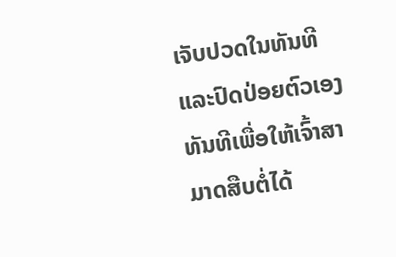ເຈັບປວດໃນທັນທີ ແລະປົດປ່ອຍຕົວເອງທັນທີເພື່ອໃຫ້ເຈົ້າສາມາດສືບຕໍ່ໄດ້